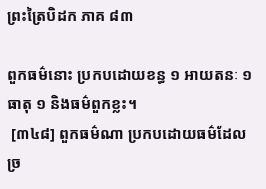ព្រះត្រៃបិដក ភាគ ៨៣

ពួកធម៌នោះ ប្រកបដោយខន្ធ ១ អាយតនៈ ១ ធាតុ ១ និងធម៌ពួកខ្លះ។
 [៣៤៨] ពួកធម៌ណា ប្រកបដោយធម៌ដែលច្រ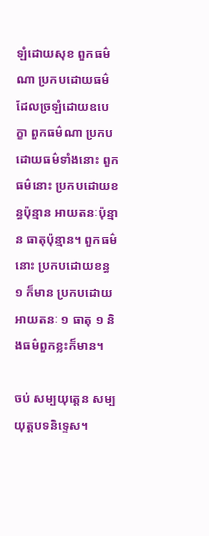ឡំដោយសុខ ពួកធម៌ណា ប្រកបដោយធម៌ ដែលច្រឡំដោយឧបេក្ខា ពួកធម៌ណា ប្រកបដោយធម៌ទាំងនោះ ពួកធម៌នោះ ប្រកបដោយខន្ធប៉ុន្មាន អាយតនៈប៉ុន្មាន ធាតុប៉ុន្មាន។ ពួកធម៌នោះ ប្រកបដោយខន្ធ ១ ក៏មាន ប្រកបដោយអាយតនៈ ១ ធាតុ ១ និងធម៌ពួកខ្លះក៏មាន។

ចប់ សម្បយុត្តេន សម្បយុត្តបទនិទ្ទេស។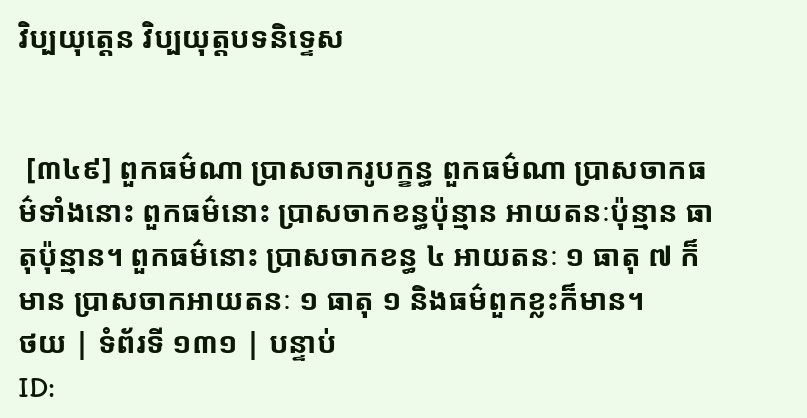វិប្បយុត្តេន វិប្បយុត្តបទនិទ្ទេស


 [៣៤៩] ពួកធម៌ណា ប្រាសចាករូបក្ខន្ធ ពួកធម៌ណា ប្រាសចាកធម៌ទាំងនោះ ពួកធម៌នោះ ប្រាសចាកខន្ធប៉ុន្មាន អាយតនៈប៉ុន្មាន ធាតុប៉ុន្មាន។ ពួកធម៌នោះ ប្រាសចាកខន្ធ ៤ អាយតនៈ ១ ធាតុ ៧ ក៏មាន ប្រាសចាកអាយតនៈ ១ ធាតុ ១ និងធម៌ពួកខ្លះក៏មាន។
ថយ | ទំព័រទី ១៣១ | បន្ទាប់
ID: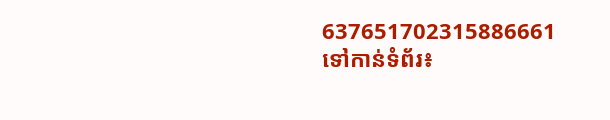637651702315886661
ទៅកាន់ទំព័រ៖